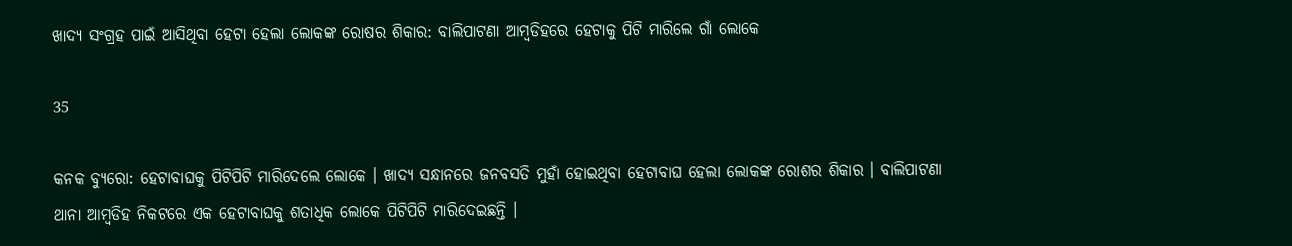ଖାଦ୍ୟ ସଂଗ୍ରହ ପାଇଁ ଆସିଥିବା ହେଟା ହେଲା ଲୋକଙ୍କ ରୋଷର ଶିକାର: ବାଲିପାଟଣା ଆମ୍ବଡିହରେ ହେଟାକୁ ପିଟି ମାରିଲେ ଗାଁ ଲୋକେ

35

କନକ ବ୍ୟୁରୋ: ହେଟାବାଘକୁ ପିଟିପିଟି ମାରିଦେଲେ ଲୋକେ । ଖାଦ୍ୟ ସନ୍ଧାନରେ ଜନବସତି ମୁହାଁ ହୋଇଥିବା ହେଟାବାଘ ହେଲା ଲୋକଙ୍କ ରୋଶର ଶିକାର । ବାଲିପାଟଣା ଥାନା ଆମ୍ବଡିହ ନିକଟରେ ଏକ ହେଟାବାଘକୁ ଶତାଧିକ ଲୋକେ ପିଟିପିଟି ମାରିଦେଇଛନ୍ତି ।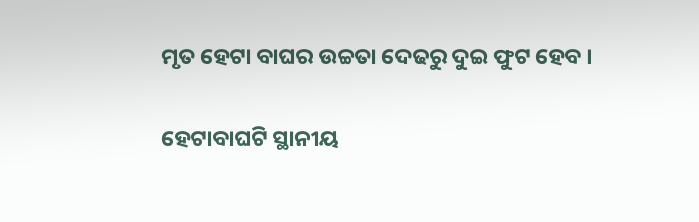ମୃତ ହେଟା ବାଘର ଉଚ୍ଚତା ଦେଢରୁ ଦୁଇ ଫୁଟ ହେବ ।

ହେଟାବାଘଟି ସ୍ଥାନୀୟ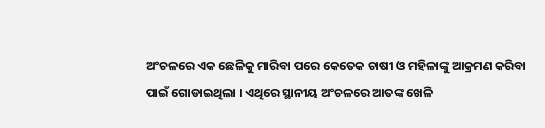ଅଂଚଳରେ ଏକ ଛେଳିକୁ ମାରିବା ପରେ କେତେକ ଚାଷୀ ଓ ମହିଳାଙ୍କୁ ଆକ୍ରମଣ କରିବା ପାଇଁ ଗୋଡାଇଥିଲା । ଏଥିରେ ସ୍ଥାନୀୟ ଅଂଚଳରେ ଆତଙ୍କ ଖେଳି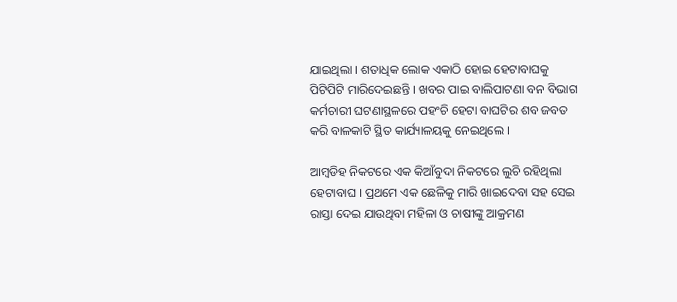ଯାଇଥିଲା । ଶତାଧିକ ଲୋକ ଏକାଠି ହୋଇ ହେଟାବାଘକୁ ପିଟିପିଟି ମାରିଦେଇଛନ୍ତି । ଖବର ପାଇ ବାଲିପାଟଣା ବନ ବିଭାଗ କର୍ମଚାରୀ ଘଟଣାସ୍ଥଳରେ ପହଂଚି ହେଟା ବାଘଟିର ଶବ ଜବତ କରି ବାଳକାଟି ସ୍ଥିତ କାର୍ଯ୍ୟାଳୟକୁ ନେଇଥିଲେ ।

ଆମ୍ବଡିହ ନିକଟରେ ଏକ କିଆଁବୁଦା ନିକଟରେ ଲୁଚି ରହିଥିଲା ହେଟାବାଘ । ପ୍ରଥମେ ଏକ ଛେଳିକୁ ମାରି ଖାଇଦେବା ସହ ସେଇ ରାସ୍ତା ଦେଇ ଯାଉଥିବା ମହିଳା ଓ ଚାଷୀଙ୍କୁ ଆକ୍ରମଣ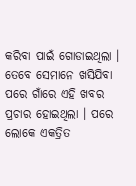କରିବା ପାଇଁ ଗୋଡାଇଥିଲା । ତେବେ ସେମାନେ ଖସିଯିବା ପରେ ଗାଁରେ ଏହି ଖବର ପ୍ରଚାର ହୋଇଥିଲା । ପରେ ଲୋକେ ଏକତ୍ରିତ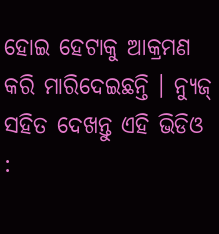ହୋଇ ହେଟାକୁ ଆକ୍ରମଣ କରି ମାରିଦେଇଛନ୍ତି । ନ୍ୟୁଜ୍ ସହିତ ଦେଖନ୍ତୁ ଏହି ଭିଡିଓ :